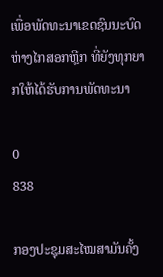ເພື່ອພັດທະນາເຂດຊົນນະບົດຫ່າງໄກສອກຫຼີກ ທີ່ຍັງທຸກຍາກໃຫ້ໄດ້ຮັບການພັດທະນາ

0
838

ກອງປະຊຸມສະໄໝສາມັນຄັ້ງ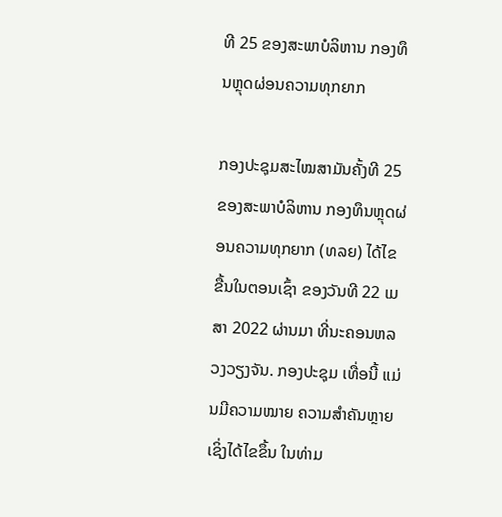ທີ 25 ຂອງສະພາບໍລິຫານ ກອງທຶນຫຼຸດຜ່ອນຄວາມທຸກຍາກ

ກອງປະຊຸມສະໄໝສາມັນຄັ້ງທີ 25 ຂອງສະພາບໍລິຫານ ກອງທຶນຫຼຸດຜ່ອນຄວາມທຸກຍາກ (ທລຍ) ໄດ້ໄຂຂື້ນໃນຕອນເຊົ້າ ຂອງວັນທີ 22 ເມສາ 2022 ຜ່ານມາ ທີ່ນະຄອນຫລວງວຽງຈັນ. ກອງປະຊຸມ ເທື່ອນີ້ ແມ່ນມີຄວາມໝາຍ ຄວາມສໍາຄັນຫຼາຍ ເຊິ່ງໄດ້ໄຂຂຶ້ນ ໃນທ່າມ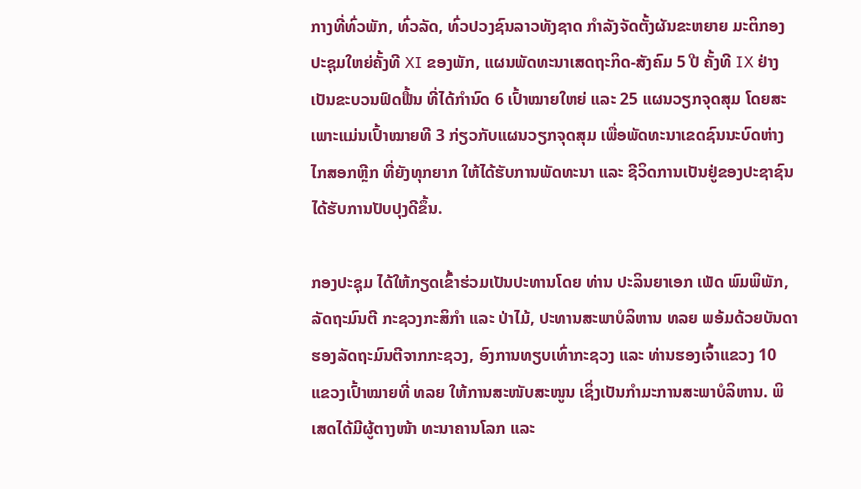ກາງທີ່ທົ່ວພັກ, ທົ່ວລັດ, ທົ່ວປວງຊົນລາວທັງຊາດ ກໍາລັງຈັດຕັ້ງຜັນຂະຫຍາຍ ມະຕິກອງປະຊຸມໃຫຍ່ຄັ້ງທີ XI ຂອງພັກ, ແຜນພັດທະນາເສດຖະກິດ-ສັງຄົມ 5 ປີ ຄັ້ງທີ IX ຢ່າງເປັນຂະບວນຟົດຟື້ນ ທີ່ໄດ້ກໍານົດ 6 ເປົ້າໝາຍໃຫຍ່ ແລະ 25 ແຜນວຽກຈຸດສຸມ ໂດຍສະເພາະແມ່ນເປົ້າໝາຍທີ 3 ກ່ຽວກັບແຜນວຽກຈຸດສຸມ ເພື່ອພັດທະນາເຂດຊົນນະບົດຫ່າງໄກສອກຫຼີກ ທີ່ຍັງທຸກຍາກ ໃຫ້ໄດ້ຮັບການພັດທະນາ ແລະ ຊີວິດການເປັນຢູ່ຂອງປະຊາຊົນ ໄດ້ຮັບການປັບປຸງດີຂຶ້ນ.

ກອງປະຊຸມ ໄດ້ໃຫ້ກຽດເຂົ້າຮ່ວມເປັນປະທານໂດຍ ທ່ານ ປະລິນຍາເອກ ເພັດ ພົມພິພັກ, ລັດຖະມົນຕີ ກະຊວງກະສິກໍາ ແລະ ປ່າໄມ້, ປະທານສະພາບໍລິຫານ ທລຍ ພອ້ມດ້ວຍບັນດາ ຮອງລັດຖະມົນຕີຈາກກະຊວງ, ອົງການທຽບເທົ່າກະຊວງ ແລະ ທ່ານຮອງເຈົ້າແຂວງ 10 ແຂວງເປົ້າໝາຍທີ່ ທລຍ ໃຫ້ການສະໜັບສະໜູນ ເຊິ່ງເປັນກຳມະການສະພາບໍລິຫານ. ພິເສດໄດ້ມີຜູ້ຕາງໜ້າ ທະນາຄານໂລກ ແລະ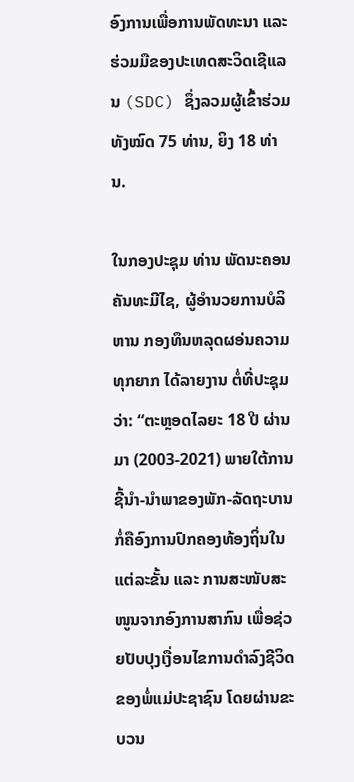ອົງການເພື່ອການພັດທະນາ ແລະ ຮ່ວມມືຂອງປະເທດສະວິດເຊີແລນ (SDC) ຊຶ່ງລວມຜູ້ເຂົ້າຮ່ວມທັງໝົດ 75 ທ່ານ, ຍິງ 18 ທ່ານ.

ໃນກອງປະຊຸມ ທ່ານ ພັດນະຄອນ ຄັນທະມີໄຊ, ຜູ້ອໍານວຍການບໍລິຫານ ກອງທຶນຫລຸດຜອ່ນຄວາມທຸກຍາກ ໄດ້ລາຍງານ ຕໍ່ທີ່ປະຊຸມວ່າ: “ຕະຫຼອດໄລຍະ 18 ປີ ຜ່ານມາ (2003-2021) ພາຍໃຕ້ການຊີ້ນໍາ-ນໍາພາຂອງພັກ-ລັດຖະບານ ກໍ່ຄືອົງການປົກຄອງທ້ອງຖິ່ນໃນແຕ່ລະຂັ້ນ ແລະ ການສະໜັບສະໜູນຈາກອົງການສາກົນ ເພື່ອຊ່ວຍປັບປຸງເງື່ອນໄຂການດໍາລົງຊີວິດຂອງພໍ່ແມ່ປະຊາຊົນ ໂດຍຜ່ານຂະບວນ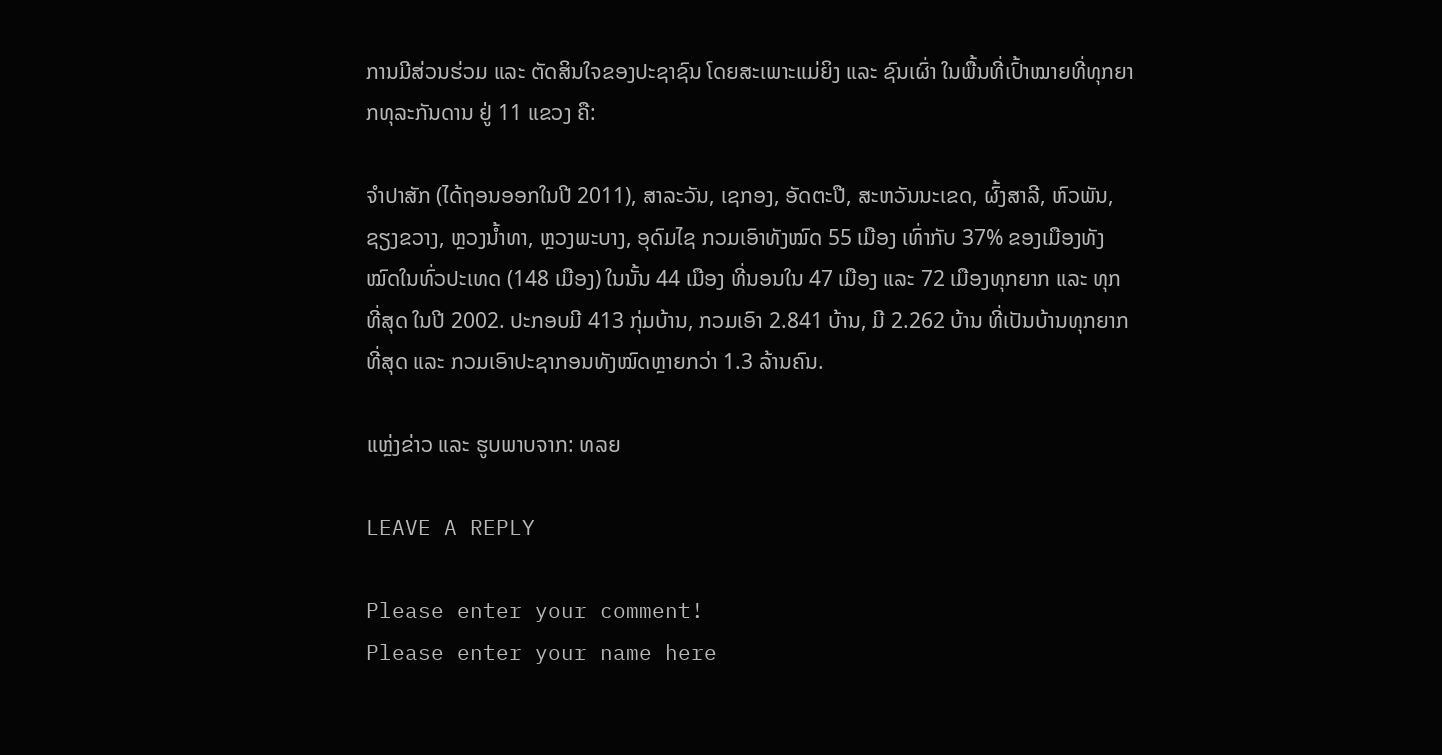ການມີສ່ວນຮ່ວມ ແລະ ຕັດສິນໃຈຂອງປະຊາຊົນ ໂດຍສະເພາະແມ່ຍິງ ແລະ ຊົນເຜົ່າ ໃນພື້ນທີ່ເປົ້າໝາຍທີ່ທຸກຍາກທຸລະກັນດານ ຢູ່ 11 ແຂວງ ຄື:

ຈໍາປາສັກ (ໄດ້ຖອນອອກໃນປີ 2011), ສາລະວັນ, ເຊກອງ, ອັດຕະປື, ສະຫວັນນະເຂດ, ຜົ້ງສາລີ, ຫົວພັນ, ຊຽງຂວາງ, ຫຼວງນໍ້າທາ, ຫຼວງພະບາງ, ອຸດົມໄຊ ກວມເອົາທັງໝົດ 55 ເມືອງ ເທົ່າກັບ 37% ຂອງເມືອງທັງໝົດໃນທົ່ວປະເທດ (148 ເມືອງ) ໃນນັ້ນ 44 ເມືອງ ທີ່ນອນໃນ 47 ເມືອງ ແລະ 72 ເມືອງທຸກຍາກ ແລະ ທຸກທີ່ສຸດ ໃນປີ 2002. ປະກອບມີ 413 ກຸ່ມບ້ານ, ກວມເອົາ 2.841 ບ້ານ, ມີ 2.262 ບ້ານ ທີ່ເປັນບ້ານທຸກຍາກທີ່ສຸດ ແລະ ກວມເອົາປະຊາກອນທັງໝົດຫຼາຍກວ່າ 1.3 ລ້ານຄົນ.

ແຫຼ່ງຂ່າວ ແລະ ຮູບພາບຈາກ: ທລຍ

LEAVE A REPLY

Please enter your comment!
Please enter your name here